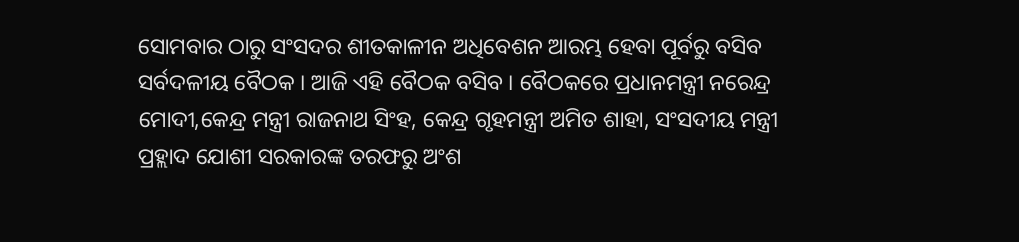ସୋମବାର ଠାରୁ ସଂସଦର ଶୀତକାଳୀନ ଅଧିବେଶନ ଆରମ୍ଭ ହେବା ପୂର୍ବରୁ ବସିବ ସର୍ବଦଳୀୟ ବୈଠକ । ଆଜି ଏହି ବୈଠକ ବସିବ । ବୈଠକରେ ପ୍ରଧାନମନ୍ତ୍ରୀ ନରେନ୍ଦ୍ର ମୋଦୀ,କେନ୍ଦ୍ର ମନ୍ତ୍ରୀ ରାଜନାଥ ସିଂହ, କେନ୍ଦ୍ର ଗୃହମନ୍ତ୍ରୀ ଅମିତ ଶାହା, ସଂସଦୀୟ ମନ୍ତ୍ରୀ ପ୍ରହ୍ଲାଦ ଯୋଶୀ ସରକାରଙ୍କ ତରଫରୁ ଅଂଶ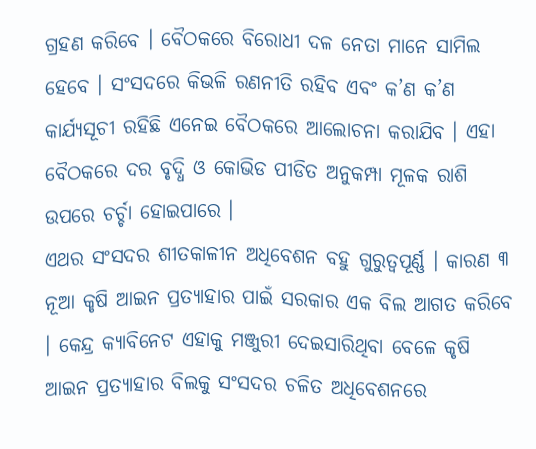ଗ୍ରହଣ କରିବେ । ବୈଠକରେ ବିରୋଧୀ ଦଳ ନେତା ମାନେ ସାମିଲ ହେବେ । ସଂସଦରେ କିଭଳି ରଣନୀତି ରହିବ ଏବଂ କ’ଣ କ’ଣ କାର୍ଯ୍ୟସୂଚୀ ରହିଛି ଏନେଇ ବୈଠକରେ ଆଲୋଚନା କରାଯିବ । ଏହା ବୈଠକରେ ଦର ବୃଦ୍ଧି ଓ କୋଭିଡ ପୀଡିତ ଅନୁକମ୍ପା ମୂଳକ ରାଶି ଉପରେ ଚର୍ଚ୍ଚା ହୋଇପାରେ ।
ଏଥର ସଂସଦର ଶୀତକାଳୀନ ଅଧିବେଶନ ବହୁ ଗୁରୁତ୍ୱପୂର୍ଣ୍ଣ । କାରଣ ୩ ନୂଆ କୃଷି ଆଇନ ପ୍ରତ୍ୟାହାର ପାଇଁ ସରକାର ଏକ ବିଲ ଆଗତ କରିବେ । କେନ୍ଦ୍ର କ୍ୟାବିନେଟ ଏହାକୁ ମଞ୍ଜୁରୀ ଦେଇସାରିଥିବା ବେଳେ କୃଷି ଆଇନ ପ୍ରତ୍ୟାହାର ବିଲକୁ ସଂସଦର ଚଳିତ ଅଧିବେଶନରେ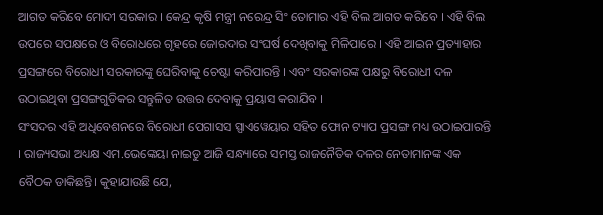ଆଗତ କରିବେ ମୋଦୀ ସରକାର । କେନ୍ଦ୍ର କୃଷି ମନ୍ତ୍ରୀ ନରେନ୍ଦ୍ର ସିଂ ତୋମାର ଏହି ବିଲ ଆଗତ କରିବେ । ଏହି ବିଲ ଉପରେ ସପକ୍ଷରେ ଓ ବିରୋଧରେ ଗୃହରେ ଜୋରଦାର ସଂଘର୍ଷ ଦେଖିବାକୁ ମିଳିପାରେ । ଏହି ଆଇନ ପ୍ରତ୍ୟାହାର ପ୍ରସଙ୍ଗରେ ବିରୋଧୀ ସରକାରଙ୍କୁ ଘେରିବାକୁ ଚେଷ୍ଟା କରିପାରନ୍ତି । ଏବଂ ସରକାରଙ୍କ ପକ୍ଷରୁ ବିରୋଧୀ ଦଳ ଉଠାଇଥିବା ପ୍ରସଙ୍ଗଗୁଡିକର ସନ୍ତୁଳିତ ଉତ୍ତର ଦେବାକୁ ପ୍ରୟାସ କରାଯିବ ।
ସଂସଦର ଏହି ଅଧିବେଶନରେ ବିରୋଧୀ ପେଗାସସ ସ୍ପାଏୱେୟାର ସହିତ ଫୋନ ଟ୍ୟାପ ପ୍ରସଙ୍ଗ ମଧ୍ୟ ଉଠାଇପାରନ୍ତି । ରାଜ୍ୟସଭା ଅଧ୍ୟକ୍ଷ ଏମ.ଭେଙ୍କେୟା ନାଇଡୁ ଆଜି ସନ୍ଧ୍ୟାରେ ସମସ୍ତ ରାଜନୈତିକ ଦଳର ନେତାମାନଙ୍କ ଏକ ବୈଠକ ଡାକିଛନ୍ତି। କୁହାଯାଉଛି ଯେ,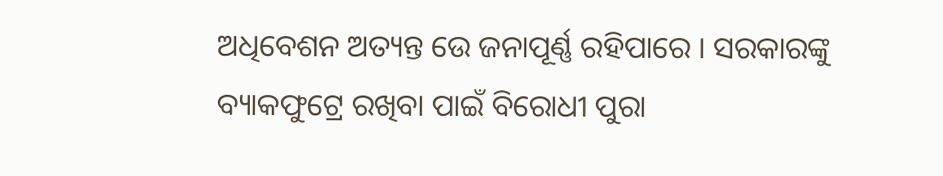ଅଧିବେଶନ ଅତ୍ୟନ୍ତ ଉେ ଜନାପୂର୍ଣ୍ଣ ରହିପାରେ । ସରକାରଙ୍କୁ ବ୍ୟାକଫୁଟ୍ରେ ରଖିବା ପାଇଁ ବିରୋଧୀ ପୁରା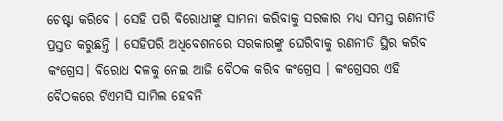ଚେଷ୍ଟା କରିବେ । ସେହି ପରି ବିରୋଧୀଙ୍କୁ ସାମନା କରିବାକୁ ସରକାର ମଧ୍ୟ ସମସ୍ତ ଋଣନୀତି ପ୍ରସ୍ତତ କରୁଛନ୍ତି । ସେହିପରି ଅଧିବେଶନରେ ସରକାରଙ୍କୁ ଘେରିବାକୁ ରଣନୀତି ସ୍ଥିର କରିବ କଂଗ୍ରେସ। ବିରୋଧ ଦଳକୁ ନେଇ ଆଜି ବୈଠକ କରିବ କଂଗ୍ରେସ । କଂଗ୍ରେସର ଏହି ବୈଠକରେ ଟିଏମସି ସାମିଲ ହେବନି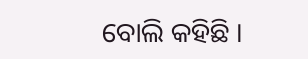ବୋଲି କହିଛି ।